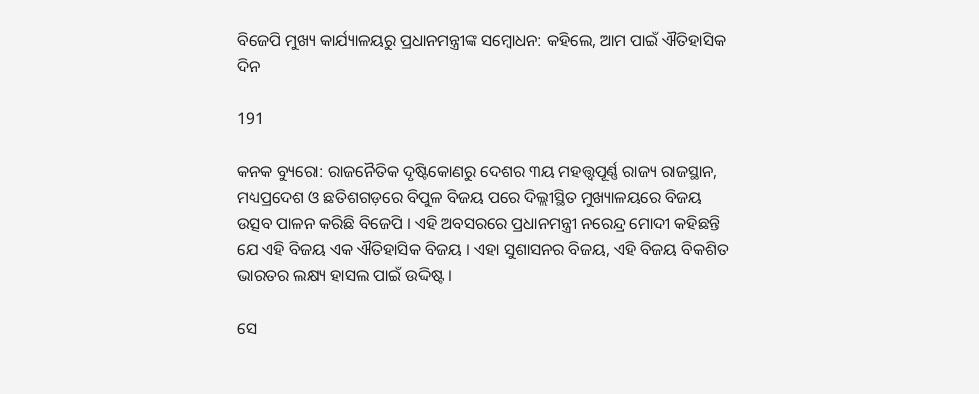ବିଜେପି ମୁଖ୍ୟ କାର୍ଯ୍ୟାଳୟରୁ ପ୍ରଧାନମନ୍ତ୍ରୀଙ୍କ ସମ୍ବୋଧନ: କହିଲେ, ଆମ ପାଇଁ ଐତିହାସିକ ଦିନ

191

କନକ ବ୍ୟୁରୋ: ରାଜନୈତିକ ଦୃଷ୍ଟିକୋଣରୁ ଦେଶର ୩ୟ ମହତ୍ତ୍ବପୂର୍ଣ୍ଣ ରାଜ୍ୟ ରାଜସ୍ଥାନ, ମଧ୍ୟପ୍ରଦେଶ ଓ ଛତିଶଗଡ଼ରେ ବିପୁଳ ବିଜୟ ପରେ ଦିଲ୍ଲୀସ୍ଥିତ ମୁଖ୍ୟାଳୟରେ ବିଜୟ ଉତ୍ସବ ପାଳନ କରିଛି ବିଜେପି । ଏହି ଅବସରରେ ପ୍ରଧାନମନ୍ତ୍ରୀ ନରେନ୍ଦ୍ର ମୋଦୀ କହିଛନ୍ତି ଯେ ଏହି ବିଜୟ ଏକ ଐତିହାସିକ ବିଜୟ । ଏହା ସୁଶାସନର ବିଜୟ, ଏହି ବିଜୟ ବିକଶିତ ଭାରତର ଲକ୍ଷ୍ୟ ହାସଲ ପାଇଁ ଉଦ୍ଦିଷ୍ଟ ।

ସେ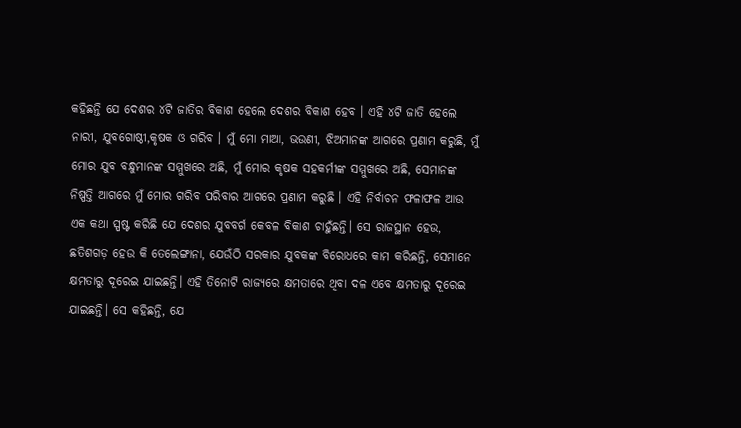କହିଛନ୍ତି ଯେ ଦେଶର ୪ଟି ଜାତିର ବିକାଶ ହେଲେ ଦେଶର ବିକାଶ ହେବ । ଏହି ୪ଟି ଜାତି ହେଲେ ନାରୀ, ଯୁବଗୋଷ୍ଠୀ,କୃଷକ ଓ ଗରିବ । ମୁଁ ମୋ ମାଆ, ଭଉଣୀ, ଝିଅମାନଙ୍କ ଆଗରେ ପ୍ରଣାମ କରୁଛି, ମୁଁ ମୋର ଯୁବ ବନ୍ଧୁମାନଙ୍କ ସମ୍ମୁଖରେ ଅଛି, ମୁଁ ମୋର କୃଷକ ସହକର୍ମୀଙ୍କ ସମ୍ମୁଖରେ ଅଛି, ସେମାନଙ୍କ ନିଷ୍ପତ୍ତି ଆଗରେ ମୁଁ ମୋର ଗରିବ ପରିବାର ଆଗରେ ପ୍ରଣାମ କରୁଛି । ଏହି ନିର୍ବାଚନ ଫଳାଫଳ ଆଉ ଏକ କଥା ସ୍ପଷ୍ଟ କରିଛି ଯେ ଦେଶର ଯୁବବର୍ଗ କେବଳ ବିକାଶ ଚାହୁଁଛନ୍ତି। ସେ ରାଜସ୍ଥାନ ହେଉ, ଛତିଶଗଡ଼ ହେଉ କି ତେଲେଙ୍ଗାନା, ଯେଉଁଠି ସରକାର ଯୁବକଙ୍କ ବିରୋଧରେ କାମ କରିଛନ୍ତି, ସେମାନେ କ୍ଷମତାରୁ ଦୂରେଇ ଯାଇଛନ୍ତି। ଏହି ତିନୋଟି ରାଜ୍ୟରେ କ୍ଷମତାରେ ଥିବା ଦଳ ଏବେ କ୍ଷମତାରୁ ଦୂରେଇ ଯାଇଛନ୍ତି। ସେ କହିଛନ୍ତି, ଯେ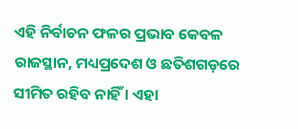ଏହି ନିର୍ବାଚନ ଫଳର ପ୍ରଭାବ କେବଳ ରାଜସ୍ଥାନ, ମଧ୍ୟପ୍ରଦେଶ ଓ ଛତିଶଗଡ଼ରେ ସୀମିତ ରହିବ ନାହିଁ । ଏହା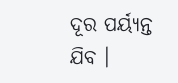ଦୂର ପର୍ୟ୍ୟନ୍ତ ଯିବ ।